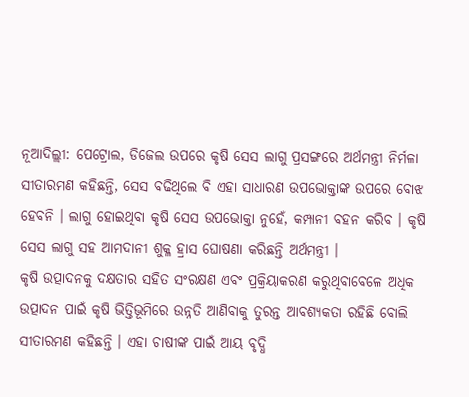ନୂଆଦିଲ୍ଲୀ: ପେଟ୍ରୋଲ, ଡିଜେଲ ଉପରେ କୃଷି ସେସ ଲାଗୁ ପ୍ରସଙ୍ଗରେ ଅର୍ଥମନ୍ତ୍ରୀ ନିର୍ମଳା ସୀତାରମଣ କହିଛନ୍ତି, ସେସ ବଢିଥିଲେ ବି ଏହା ସାଧାରଣ ଉପଭୋକ୍ତାଙ୍କ ଉପରେ ବୋଝ ହେବନି । ଲାଗୁ ହୋଇଥିବା କୃଷି ସେସ ଉପଭୋକ୍ତା ନୁହେଁ, କମ୍ପାନୀ ବହନ କରିବ । କୃଷି ସେସ ଲାଗୁ ସହ ଆମଦାନୀ ଶୁକ୍ଳ ହ୍ରାସ ଘୋଷଣା କରିଛନ୍ତି ଅର୍ଥମନ୍ତ୍ରୀ ।
କୃଷି ଉତ୍ପାଦନକୁ ଦକ୍ଷତାର ସହିତ ସଂରକ୍ଷଣ ଏବଂ ପ୍ରକ୍ରିୟାକରଣ କରୁଥିବାବେଳେ ଅଧିକ ଉତ୍ପାଦନ ପାଇଁ କୃଷି ଭିତ୍ତିଭୂମିରେ ଉନ୍ନତି ଆଣିବାକୁ ତୁରନ୍ତ ଆବଶ୍ୟକତା ରହିଛି ବୋଲି ସୀତାରମଣ କହିଛନ୍ତି । ଏହା ଚାଷୀଙ୍କ ପାଇଁ ଆୟ ବୃଦ୍ଧି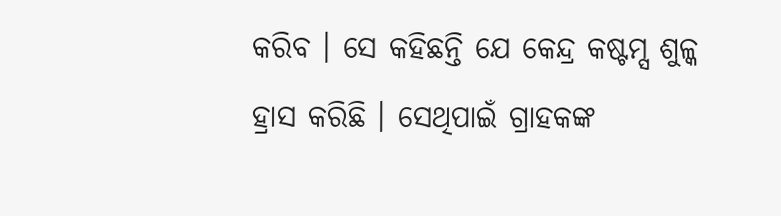କରିବ । ସେ କହିଛନ୍ତି ଯେ କେନ୍ଦ୍ର କଷ୍ଟମ୍ସ ଶୁଳ୍କ ହ୍ରାସ କରିଛି । ସେଥିପାଇଁ ଗ୍ରାହକଙ୍କ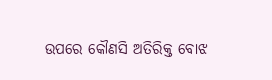ଉପରେ କୌଣସି ଅତିରିକ୍ତ ବୋଝ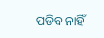ପଡିବ ନାହିଁ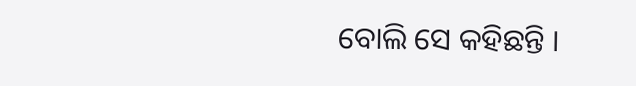ବୋଲି ସେ କହିଛନ୍ତି ।